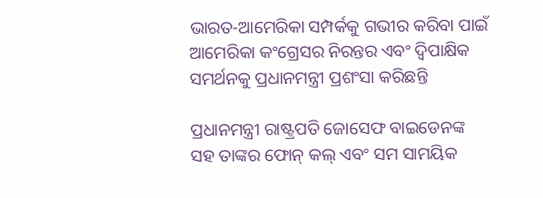ଭାରତ-ଆମେରିକା ସମ୍ପର୍କକୁ ଗଭୀର କରିବା ପାଇଁ ଆମେରିକା କଂଗ୍ରେସର ନିରନ୍ତର ଏବଂ ଦ୍ୱିପାକ୍ଷିକ ସମର୍ଥନକୁ ପ୍ରଧାନମନ୍ତ୍ରୀ ପ୍ରଶଂସା କରିଛନ୍ତି

ପ୍ରଧାନମନ୍ତ୍ରୀ ରାଷ୍ଟ୍ରପତି ଜୋସେଫ ବାଇଡେନଙ୍କ ସହ ତାଙ୍କର ଫୋନ୍ କଲ୍ ଏବଂ ସମ ସାମୟିକ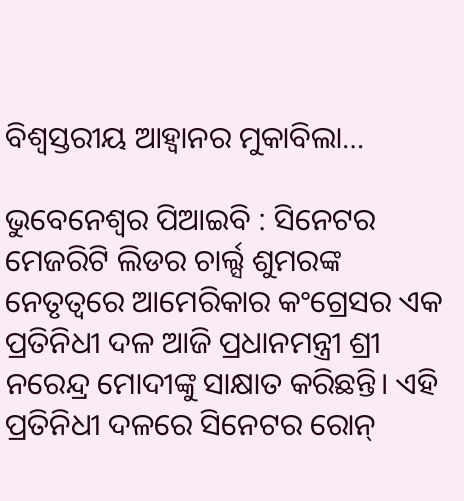ବିଶ୍ବସ୍ତରୀୟ ଆହ୍ବାନର ମୁକାବିଲା…

ଭୁବେନେଶ୍ଵର ପିଆଇବି : ସିନେଟର ମେଜରିଟି ଲିଡର ଚାର୍ଲ୍ସ ଶୁମରଙ୍କ ନେତୃତ୍ୱରେ ଆମେରିକାର କଂଗ୍ରେସର ଏକ ପ୍ରତିନିଧୀ ଦଳ ଆଜି ପ୍ରଧାନମନ୍ତ୍ରୀ ଶ୍ରୀ ନରେନ୍ଦ୍ର ମୋଦୀଙ୍କୁ ସାକ୍ଷାତ କରିଛନ୍ତି। ଏହି ପ୍ରତିନିଧୀ ଦଳରେ ସିନେଟର ରୋନ୍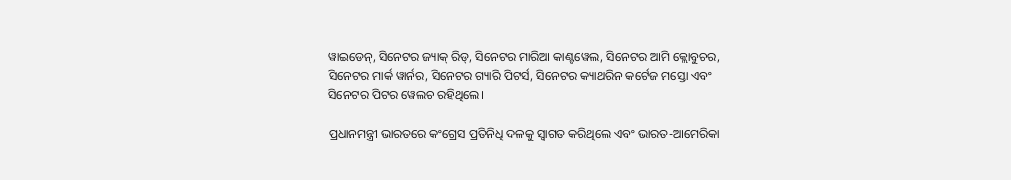ୱାଇଡେନ୍, ସିନେଟର ଜ୍ୟାକ୍ ରିଡ୍, ସିନେଟର ମାରିଆ କାଣ୍ଟୱେଲ, ସିନେଟର ଆମି କ୍ଲୋବୁଚର, ସିନେଟର ମାର୍କ ୱାର୍ନର, ସିନେଟର ଗ୍ୟାରି ପିଟର୍ସ, ସିନେଟର କ୍ୟାଥରିନ କର୍ଟେଜ ମସ୍ତୋ ଏବଂ ସିନେଟର ପିଟର ୱେଲଚ ରହିଥିଲେ।

ପ୍ରଧାନମନ୍ତ୍ରୀ ଭାରତରେ କଂଗ୍ରେସ ପ୍ରତିନିଧି ଦଳକୁ ସ୍ୱାଗତ କରିଥିଲେ ଏବଂ ଭାରତ-ଆମେରିକା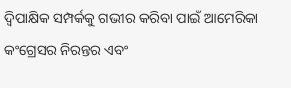ଦ୍ୱିପାକ୍ଷିକ ସମ୍ପର୍କକୁ ଗଭୀର କରିବା ପାଇଁ ଆମେରିକା କଂଗ୍ରେସର ନିରନ୍ତର ଏବଂ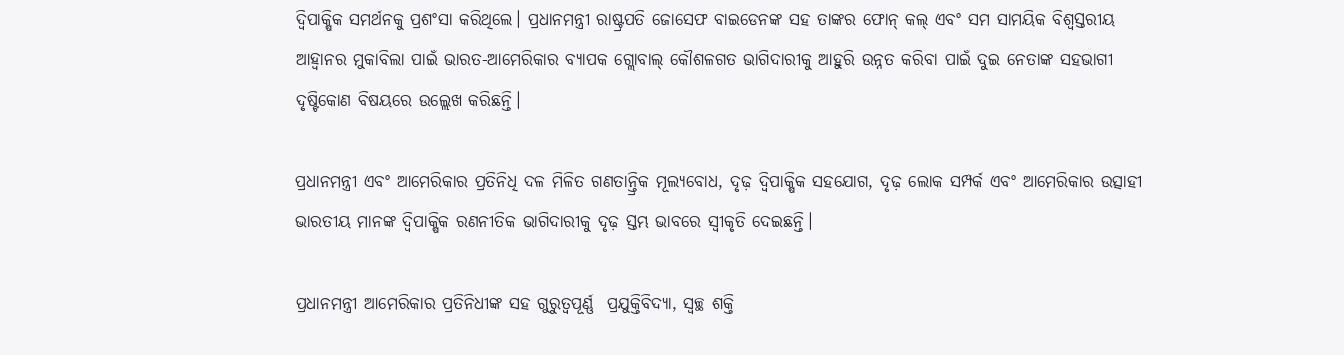ଦ୍ୱିପାକ୍ଷିକ ସମର୍ଥନକୁ ପ୍ରଶଂସା କରିଥିଲେ। ପ୍ରଧାନମନ୍ତ୍ରୀ ରାଷ୍ଟ୍ରପତି ଜୋସେଫ ବାଇଡେନଙ୍କ ସହ ତାଙ୍କର ଫୋନ୍ କଲ୍ ଏବଂ ସମ ସାମୟିକ ବିଶ୍ବସ୍ତରୀୟ ଆହ୍ବାନର ମୁକାବିଲା ପାଇଁ ଭାରତ-ଆମେରିକାର ବ୍ୟାପକ ଗ୍ଲୋବାଲ୍ କୌଶଳଗତ ଭାଗିଦାରୀକୁ ଆହୁରି ଉନ୍ନତ କରିବା ପାଇଁ ଦୁଇ ନେତାଙ୍କ ସହଭାଗୀ ଦୃଷ୍ଟିକୋଣ ବିଷୟରେ ଉଲ୍ଲେଖ କରିଛନ୍ତି।

ପ୍ରଧାନମନ୍ତ୍ରୀ ଏବଂ ଆମେରିକାର ପ୍ରତିନିଧି ଦଳ ମିଳିତ ଗଣତାନ୍ତ୍ରିକ ମୂଲ୍ୟବୋଧ, ଦୃଢ଼ ଦ୍ୱିପାକ୍ଷିକ ସହଯୋଗ, ଦୃଢ଼ ଲୋକ ସମ୍ପର୍କ ଏବଂ ଆମେରିକାର ଉତ୍ସାହୀ ଭାରତୀୟ ମାନଙ୍କ ଦ୍ୱିପାକ୍ଷିକ ରଣନୀତିକ ଭାଗିଦାରୀକୁ ଦୃଢ଼ ସ୍ତମ୍ଭ ଭାବରେ ସ୍ୱୀକୃତି ଦେଇଛନ୍ତି।

ପ୍ରଧାନମନ୍ତ୍ରୀ ଆମେରିକାର ପ୍ରତିନିଧୀଙ୍କ ସହ ଗୁରୁତ୍ବପୂର୍ଣ୍ଣ  ପ୍ରଯୁକ୍ତିବିଦ୍ୟା, ସ୍ୱଚ୍ଛ ଶକ୍ତି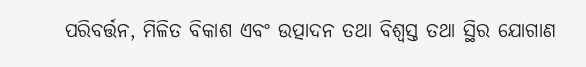ପରିବର୍ତ୍ତନ, ମିଳିତ ବିକାଶ ଏବଂ ଉତ୍ପାଦନ ତଥା ବିଶ୍ୱସ୍ତ ତଥା ସ୍ଥିର ଯୋଗାଣ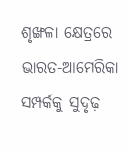ଶୃଙ୍ଖଳା କ୍ଷେତ୍ରରେ ଭାରତ-ଆମେରିକା ସମ୍ପର୍କକୁ ସୁଦୃଢ଼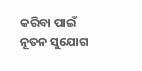କରିବା ପାଇଁ ନୂତନ ସୁଯୋଗ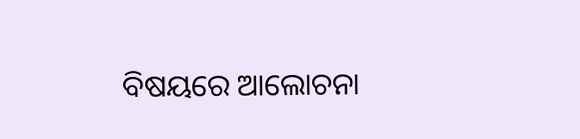ବିଷୟରେ ଆଲୋଚନା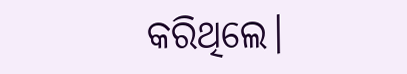କରିଥିଲେ।